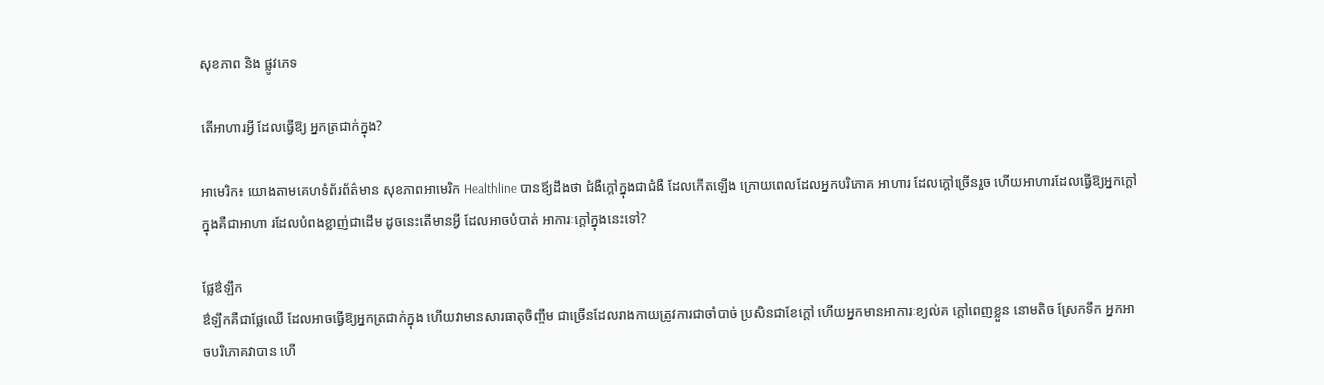សុខភាព និង ផ្លូវភេទ

តើអាហារអ្វី ដែលធ្វើឱ្យ អ្នកត្រជាក់ក្នុង?

អាមេរិក៖ យោងតាមគេហទំព័រព័ត៌មាន សុខភាពអាមេរិក Healthline បានឪ្យដឹងថា ជំងឺក្តៅក្នុងជាជំងឺ ដែលកើតឡើង ក្រោយពេលដែលអ្នកបរិភោគ អាហារ ដែលក្តៅច្រើនរួច ហើយអាហារដែលធ្វើឱ្យអ្នកក្តៅ ក្នុងគឺជាអាហា រដែលបំពងខ្លាញ់ជាដើម ដូចនេះតើមានអ្វី ដែលអាចបំបាត់ អាការៈក្តៅក្នុងនេះទៅ?

ផ្លែឳឡឹក
ឳឡឹកគឺជាផ្លែឈើ ដែលអាចធ្វើឱ្យអ្នកត្រជាក់ក្នុង ហើយវាមានសារធាតុចិញ្ចឹម ជាច្រើនដែលរាងកាយត្រូវការជាចាំបាច់ ប្រសិនជាខែក្តៅ ហើយអ្នកមានអាការៈខ្យល់គ ក្តៅពេញខ្លួន នោមតិច ស្រែកទឹក អ្នកអាចបរិភោគវាបាន ហើ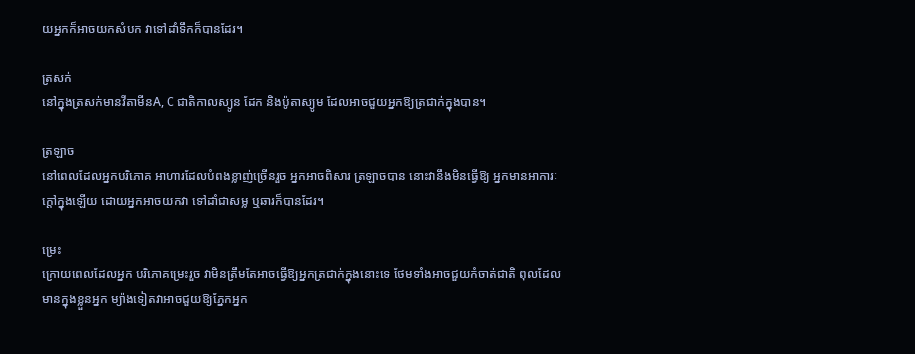យអ្នកក៏អាចយកសំបក វាទៅដាំទឹកក៏បានដែរ។

ត្រសក់
នៅក្នុងត្រសក់មានវីតាមីនA, C ជាតិកាលស្យូន ដែក និងប៉ូតាស្យូម ដែលអាចជួយអ្នកឱ្យត្រជាក់ក្នុងបាន។

ត្រឡាច
នៅពេលដែលអ្នកបរិភោគ អាហារដែលបំពងខ្លាញ់ច្រើនរួច អ្នកអាចពិសារ ត្រឡាចបាន នោះវានឹងមិនធ្វើឱ្យ អ្នកមានអាការៈក្តៅក្នុងឡើយ ដោយអ្នកអាចយកវា ទៅដាំជាសម្ល ឬឆារក៏បានដែរ។

ម្រេះ
ក្រោយពេលដែលអ្នក បរិភោគម្រេះរួច វាមិនត្រឹមតែអាចធ្វើឱ្យអ្នកត្រជាក់ក្នុងនោះទេ ថែមទាំងអាចជួយកំចាត់ជាតិ ពុលដែលមានក្នុងខ្លួនអ្នក ម្យ៉ាងទៀតវាអាចជួយឱ្យភ្នែកអ្នក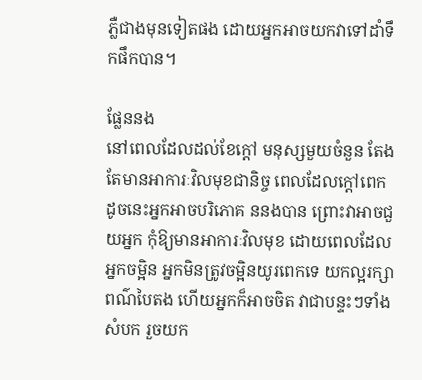ភ្លឺជាងមុនទៀតផង ដោយអ្នកអាចយកវាទៅដាំទឹកផឹកបាន។

ផ្លែននង
នៅពេលដែលដល់ខែក្តៅ មនុស្សមួយចំនួន តែងតែមានអាការៈវិលមុខជានិច្ច ពេលដែលក្តៅពេក ដូចនេះអ្នកអាចបរិភោគ ននងបាន ព្រោះវាអាចជួយអ្នក កុំឱ្យមានអាការៈវិលមុខ ដោយពេលដែលអ្នកចម្អិន អ្នកមិនត្រូវចម្អិនយូរពេកទេ យកល្អរក្សាពណ៌បៃតង ហើយអ្នកក៏អាចចិត វាជាបន្ទះៗទាំងសំបក រួចយក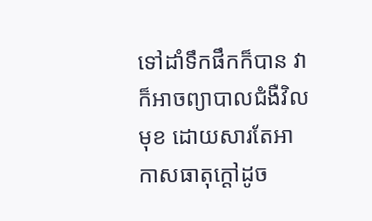ទៅដាំទឹកផឹកក៏បាន វាក៏អាចព្យាបាលជំងឺវិលមុខ ដោយសារតែអាកាសធាតុក្តៅដូច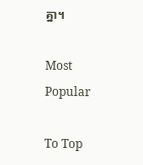គ្នា។

Most Popular

To Top